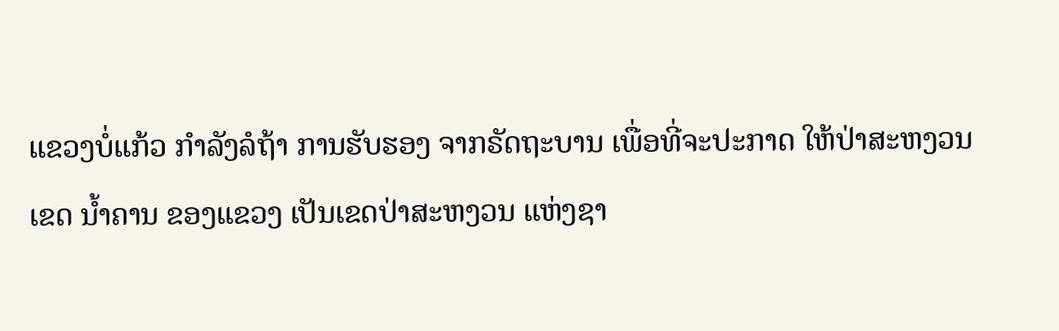ແຂວງບໍ່ແກ້ວ ກໍາລັງລໍຖ້າ ການຮັບຮອງ ຈາກຣັດຖະບານ ເພື່ອທີ່ຈະປະກາດ ໃຫ້ປ່າສະຫງວນເຂດ ນໍ້າຄານ ຂອງແຂວງ ເປັນເຂດປ່າສະຫງວນ ແຫ່ງຊາ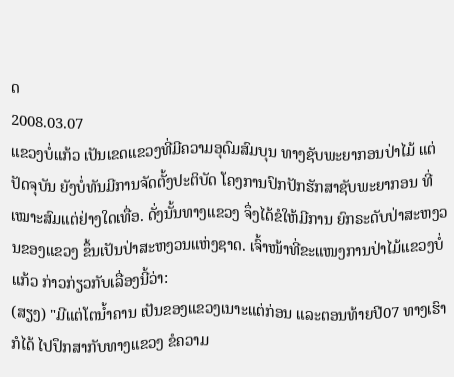ດ
2008.03.07
ແຂວງບໍ່ແກ້ວ ເປັນເຂດແຂວງທີ່ມີຄວາມອຸດົມສົມບຸນ ທາງຊັບພະຍາກອນປ່າໄມ້ ແຕ່ປັດຈຸບັນ ຍັງບໍ່ທັນມີການຈັດຕັ້ງປະຕິບັດ ໂຄງການປົກປັກຮັກສາຊັບພະຍາກອນ ທີ່ເໝາະສົມແຕ່ຢ່າງໃດເທື່ອ. ດັ່ງນັ້ນທາງແຂວງ ຈຶ່ງໄດ້ຂໍໃຫ້ມີການ ຍົກຣະດັບປ່າສະຫງວນຂອງແຂວງ ຂຶ້ນເປັນປ່າສະຫງວນແຫ່ງຊາດ. ເຈົ້າໜ້າທີ່ຂະແໜງການປ່າໄມ້ແຂວງບໍ່ແກ້ວ ກ່າວກ່ຽວກັບເລື່ອງນີ້ວ່າ:
(ສຽງ) "ມີແຕ່ໂຕນໍ້າຄານ ເປັນຂອງແຂວງເນາະແຕ່ກ່ອນ ແລະຕອນທ້າຍປີ07 ທາງເຮົາກໍໄດ້ ໄປປຶກສາກັບທາງແຂວງ ຂໍຄວາມ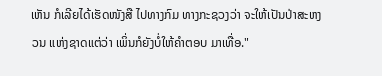ເຫັນ ກໍເລີຍໄດ້ເຮັດໜັງສື ໄປທາງກົມ ທາງກະຊວງວ່າ ຈະໃຫ້ເປັນປ່າສະຫງວນ ແຫ່ງຊາດແຕ່ວ່າ ເພິ່ນກໍຍັງບໍ່ໃຫ້ຄໍາຕອບ ມາເທື່ອ."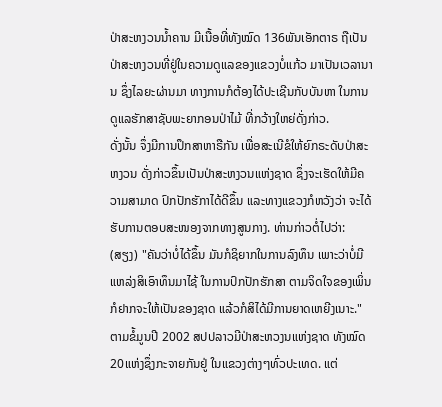ປ່າສະຫງວນນໍ້າຄານ ມີເນື້ອທີ່ທັງໝົດ 136ພັນເອັກຕາຣ ຖືເປັນປ່າສະຫງວນທີ່ຢູ່ໃນຄວາມດູແລຂອງແຂວງບໍ່ແກ້ວ ມາເປັນເວລານານ ຊຶ່ງໄລຍະຜ່ານມາ ທາງການກໍຕ້ອງໄດ້ປະເຊີນກັບບັນຫາ ໃນການດູແລຮັກສາຊັບພະຍາກອນປ່າໄມ້ ທີ່ກວ້າງໃຫຍ່ດັ່ງກ່າວ.
ດັ່ງນັ້ນ ຈຶ່ງມີການປຶກສາຫາຣືກັນ ເພື່ອສະເນີຂໍໃຫ້ຍົກຣະດັບປ່າສະຫງວນ ດັ່ງກ່າວຂຶ້ນເປັນປ່າສະຫງວນແຫ່ງຊາດ ຊຶ່ງຈະເຮັດໃຫ້ມີຄວາມສາມາດ ປົກປັກຮັກາໄດ້ດີຂຶ້ນ ແລະທາງແຂວງກໍຫວັງວ່າ ຈະໄດ້ຮັບການຕອບສະໜອງຈາກທາງສູນກາງ. ທ່ານກ່າວຕໍ່ໄປວ່າ:
(ສຽງ) "ຄັນວ່າບໍ່ໄດ້ຂຶ້ນ ມັນກໍຊິຍາກໃນການລົງທຶນ ເພາະວ່າບໍ່ມີແຫລ່ງສິເອົາທຶນມາໄຊ້ ໃນການປົກປັກຮັກສາ ຕາມຈິດໃຈຂອງເພິ່ນກໍຢາກຈະໃຫ້ເປັນຂອງຊາດ ແລ້ວກໍສິໄດ້ມີການຍາດເຫຍີງເນາະ."
ຕາມຂໍ້ມູນປີ 2002 ສປປລາວມີປ່າສະຫວງນແຫ່ງຊາດ ທັງໝົດ 20ແຫ່ງຊຶ່ງກະຈາຍກັນຢູ່ ໃນແຂວງຕ່າງໆທົ່ວປະເທດ. ແຕ່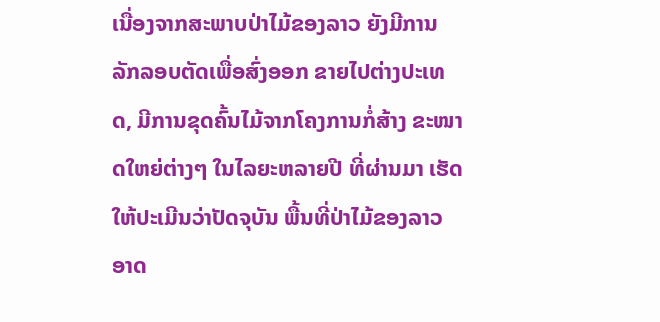ເນື່ອງຈາກສະພາບປ່າໄມ້ຂອງລາວ ຍັງມີການລັກລອບຕັດເພື່ອສົ່ງອອກ ຂາຍໄປຕ່າງປະເທດ, ມີການຂຸດຄົ້ນໄມ້ຈາກໂຄງການກໍ່ສ້າງ ຂະໜາດໃຫຍ່ຕ່າງໆ ໃນໄລຍະຫລາຍປີ ທີ່ຜ່ານມາ ເຮັດໃຫ້ປະເມີນວ່າປັດຈຸບັນ ພື້ນທີ່ປ່າໄມ້ຂອງລາວ ອາດ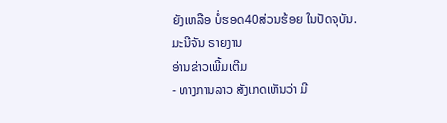ຍັງເຫລືອ ບໍ່ຮອດ40ສ່ວນຮ້ອຍ ໃນປັດຈຸບັນ.
ມະນີຈັນ ຣາຍງານ
ອ່ານຂ່າວເພີ້ມເຕີມ
- ທາງການລາວ ສັງເກດເຫັນວ່າ ມີ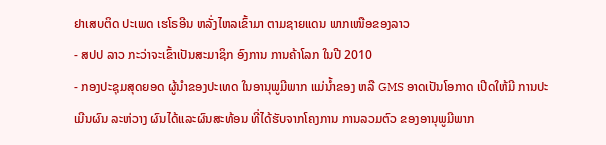ຢາເສບຕິດ ປະເພດ ເຮໂຣອີນ ຫລັ່ງໄຫລເຂົ້າມາ ຕາມຊາຍແດນ ພາກເໜືອຂອງລາວ
- ສປປ ລາວ ກະວ່າຈະເຂົ້າເປັນສະມາຊິກ ອົງການ ການຄ້າໂລກ ໃນປີ 2010
- ກອງປະຊຸມສຸດຍອດ ຜູ້ນຳຂອງປະເທດ ໃນອານຸພູມີພາກ ແມ່ນ້ຳຂອງ ຫລື GMS ອາດເປັນໂອກາດ ເປີດໃຫ້ມີ ການປະເມີນຜົນ ລະຫ່ວາງ ຜົນໄດ້ແລະຜົນສະທ້ອນ ທີ່ໄດ້ຮັບຈາກໂຄງການ ການລວມຕົວ ຂອງອານຸພູມີພາກ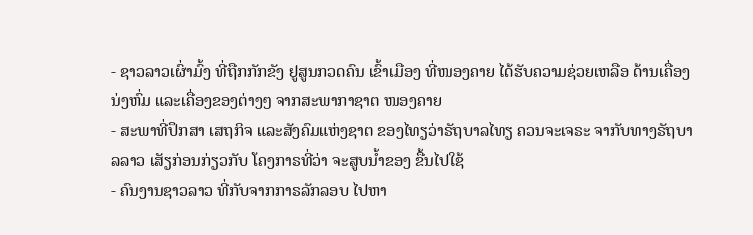- ຊາວລາວເຜົ່າມົ້ງ ທີ່ຖືກກັກຂັງ ຢູສູນກວດຄົນ ເຂົ້າເມືອງ ທີ່ໜອງຄາຍ ໄດ້ຮັບຄວາມຊ່ວຍເຫລືອ ດ້ານເຄື່ອງນ່ງຫົ່ມ ແລະເຄື່ອງຂອງຕ່າງໆ ຈາກສະພາກາຊາຕ ໜອງຄາຍ
- ສະພາທີ່ປຶກສາ ເສຖກິຈ ແລະສັງຄົມແຫ່ງຊາຕ ຂອງໄທຽວ່າຣັຖບາລໄທຽ ຄວນຈະເຈຣະ ຈາກັບທາງຣັຖບາລລາວ ເສັຽກ່ອນກ່ຽວກັບ ໂຄງກາຣທີ່ວ່າ ຈະສູບນ້ຳຂອງ ຂື້ນໄປໃຊ້
- ຄົນງານຊາວລາວ ທີ່ກັບຈາກກາຣລັກລອບ ໄປຫາ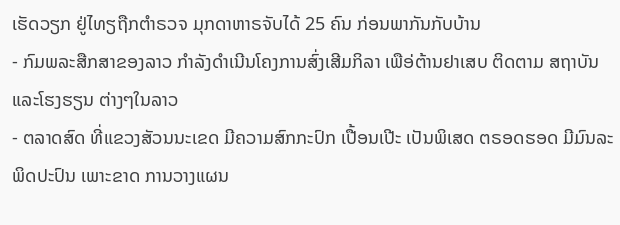ເຮັດວຽກ ຢູ່ໄທຽຖືກຕຳຣວຈ ມຸກດາຫາຣຈັບໄດ້ 25 ຄົນ ກ່ອນພາກັນກັບບ້ານ
- ກົມພລະສືກສາຂອງລາວ ກຳລັງດຳເນີນໂຄງການສົ່ງເສີມກິລາ ເພືອ່ຕ້ານຢາເສບ ຕິດຕາມ ສຖາບັນ ແລະໂຮງຮຽນ ຕ່າງໆໃນລາວ
- ຕລາດສົດ ທີ່ແຂວງສັວນນະເຂດ ມີຄວາມສົກກະປົກ ເປື້ອນເປີະ ເປັນພິເສດ ຕຣອດຮອດ ມີມົນລະພິດປະປົນ ເພາະຂາດ ການວາງແຜນ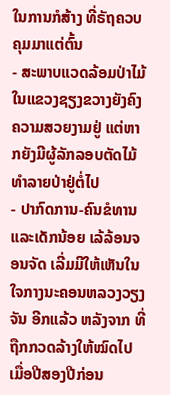ໃນການກໍສ້າງ ທີ່ຣັຖຄວບ ຄຸມມາແຕ່ຕົ້ນ
- ສະພາບແວດລ້ອມປ່າໄມ້ ໃນແຂວງຊຽງຂວາງຍັງຄົງຄວາມສວຍງາມຢູ່ ແຕ່ຫາກຍັງມີຜູ້ລັກລອບຕັດໄມ້ ທໍາລາຍປ່າຢູ່ຕໍ່ໄປ
- ປາກົດການ-ຄົນຂໍທານແລະເດັກນ້ອຍ ເລ້ລ້ອນຈອນຈັດ ເລີ່ມມີໃຫ້ເຫັນໃນໃຈກາງນະຄອນຫລວງວຽງຈັນ ອີກແລ້ວ ຫລັງຈາກ ທີ່ຖືກກວດລ້າງໃຫ້ໝົດໄປ ເມື່ອປີສອງປີກ່ອນ